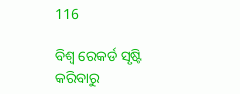116

ବିଶ୍ୱ ରେକର୍ଡ ସୃଷ୍ଟି କରିବାରୁ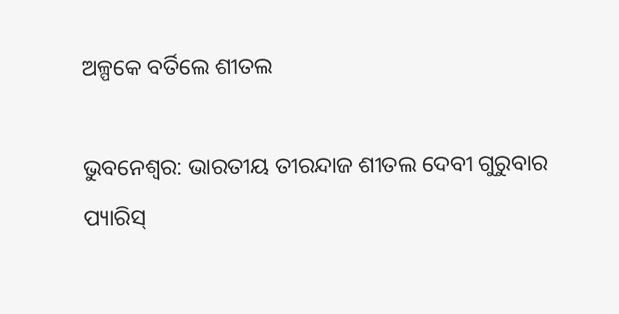ଅଳ୍ପକେ ବର୍ତିଲେ ଶୀତଲ

ଭୁବନେଶ୍ୱର: ଭାରତୀୟ ତୀରନ୍ଦାଜ ଶୀତଲ ଦେବୀ ଗୁରୁବାର ପ୍ୟାରିସ୍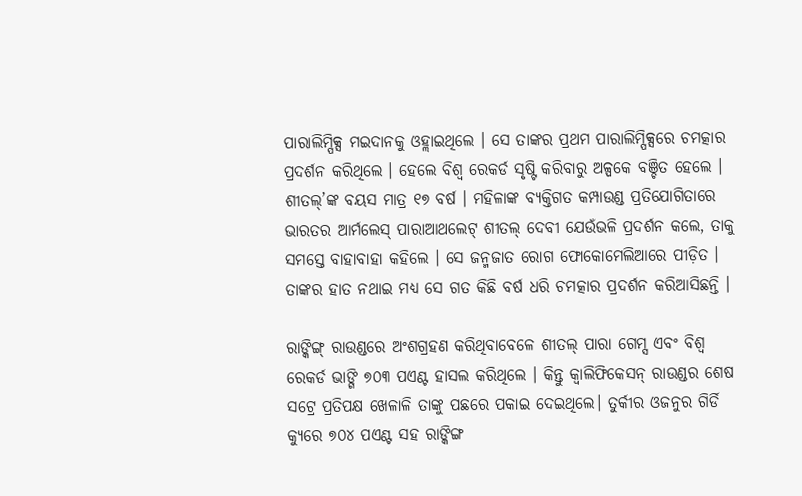ପାରାଲିମ୍ପିକ୍ସ ମଇଦାନକୁ ଓହ୍ଲାଇଥିଲେ । ସେ ତାଙ୍କର ପ୍ରଥମ ପାରାଲିମ୍ପିକ୍ସରେ ଚମତ୍କାର ପ୍ରଦର୍ଶନ କରିଥିଲେ । ହେଲେ ବିଶ୍ୱ ରେକର୍ଡ ସୃଷ୍ଟି କରିବାରୁ ଅଳ୍ପକେ ବଞ୍ଚିତ ହେଲେ । ଶୀତଲ୍’ଙ୍କ ବୟସ ମାତ୍ର ୧୭ ବର୍ଷ । ମହିଳାଙ୍କ ବ୍ୟକ୍ତିଗତ କମ୍ପାଉଣ୍ଡ ପ୍ରତିଯୋଗିତାରେ ଭାରତର ଆର୍ମଲେସ୍ ପାରାଆଥଲେଟ୍ ଶୀତଲ୍ ଦେବୀ ଯେଉଁଭଳି ପ୍ରଦର୍ଶନ କଲେ, ତାକୁ ସମସ୍ତେ ବାହାବାହା କହିଲେ । ସେ ଜନ୍ମଜାତ ରୋଗ ଫୋକୋମେଲିଆରେ ପୀଡ଼ିତ । ତାଙ୍କର ହାତ ନଥାଇ ମଧ୍ୟ ସେ ଗତ କିଛି ବର୍ଷ ଧରି ଚମତ୍କାର ପ୍ରଦର୍ଶନ କରିଆସିଛନ୍ତି ।

ରାଙ୍କିଙ୍ଗ୍ ରାଉଣ୍ଡରେ ଅଂଶଗ୍ରହଣ କରିଥିବାବେଳେ ଶୀତଲ୍ ପାରା ଗେମ୍ସ ଏବଂ ବିଶ୍ୱ ରେକର୍ଡ ଭାଙ୍ଗି ୭୦୩ ପଏଣ୍ଟ ହାସଲ କରିଥିଲେ । କିନ୍ତୁ କ୍ୱାଲିଫିକେସନ୍ ରାଉଣ୍ଡର ଶେଷ ସଟ୍ରେ ପ୍ରତିପକ୍ଷ ଖେଳାଳି ତାଙ୍କୁ ପଛରେ ପକାଇ ଦେଇଥିଲେ। ତୁର୍କୀର ଓଜନୁର ଗିର୍ଡି କ୍ୟୁରେ ୭୦୪ ପଏଣ୍ଟ ସହ ରାଙ୍କିଙ୍ଗ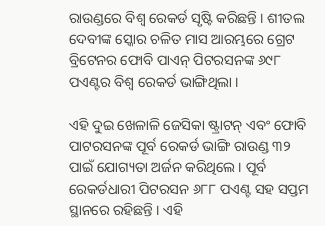ରାଉଣ୍ଡରେ ବିଶ୍ୱ ରେକର୍ଡ ସୃଷ୍ଟି କରିଛନ୍ତି । ଶୀତଲ ଦେବୀଙ୍କ ସ୍କୋର ଚଳିତ ମାସ ଆରମ୍ଭରେ ଗ୍ରେଟ ବ୍ରିଟେନର ଫୋବି ପାଏନ୍ ପିଟରସନଙ୍କ ୬୯୮ ପଏଣ୍ଟର ବିଶ୍ୱ ରେକର୍ଡ ଭାଙ୍ଗିଥିଲା ।

ଏହି ଦୁଇ ଖେଳାଳି ଜେସିକା ଷ୍ଟ୍ରାଟନ୍ ଏବଂ ଫୋବି ପାଟରସନଙ୍କ ପୂର୍ବ ରେକର୍ଡ ଭାଙ୍ଗି ରାଉଣ୍ଡ ୩୨ ପାଇଁ ଯୋଗ୍ୟତା ଅର୍ଜନ କରିଥିଲେ । ପୂର୍ବ ରେକର୍ଡଧାରୀ ପିଟରସନ ୬୮୮ ପଏଣ୍ଟ ସହ ସପ୍ତମ ସ୍ଥାନରେ ରହିଛନ୍ତି । ଏହି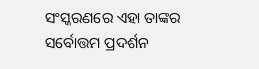ସଂସ୍କରଣରେ ଏହା ତାଙ୍କର ସର୍ବୋତ୍ତମ ପ୍ରଦର୍ଶନ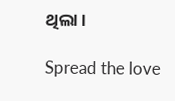ଥିଲା ।

Spread the love